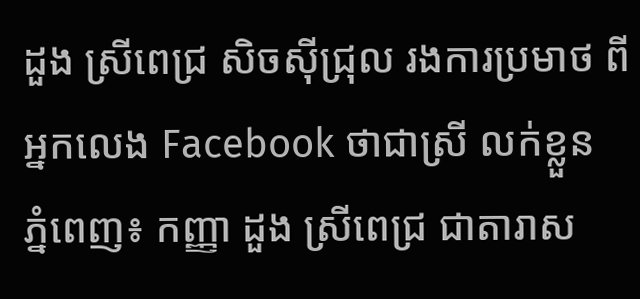ដួង ស្រីពេជ្រ សិចស៊ីជ្រុល រងការប្រមាថ ពីអ្នកលេង Facebook ថាជាស្រី លក់ខ្លួន
ភ្នំពេញ៖ កញ្ញា ដួង ស្រីពេជ្រ ជាតារាស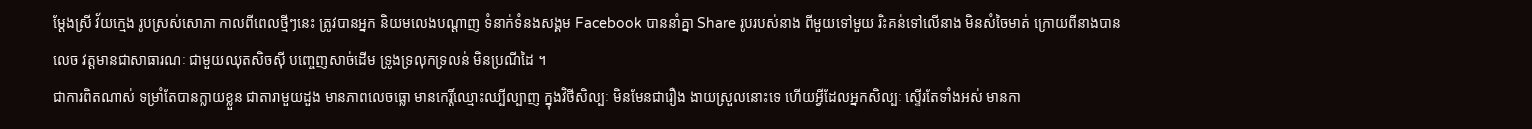ម្តែងស្រី វ័យក្មេង រូបស្រស់សោភា កាលពីពេលថ្មីៗនេះ ត្រូវបានអ្នក និយមលេងបណ្តាញ ទំនាក់ទំនងសង្គម Facebook បាននាំគ្នា Share រូបរបស់នាង ពីមួយទៅមួយ រិះគន់ទៅលើនាង មិនសំចៃមាត់ ក្រោយពីនាងបានលេច វត្តមានជាសាធារណៈ ជាមួយឈុតសិចស៊ី បញ្ចេញសាច់ដើម ទ្រូងទ្រលុកទ្រលន់ មិនប្រណីដៃ ។
ជាការពិតណាស់ ទម្រាំតែបានក្លាយខ្លួន ជាតារាមួយដួង មានភាពលេចធ្លោ មានកេរ្តិ៍ឈ្មោះឈ្បីល្បាញ ក្នុងវិថីសិល្បៈ មិនមែនជារឿង ងាយស្រួលនោះទេ ហើយអ្វីដែលអ្នកសិល្បៈ ស្ទើរតែទាំងអស់ មានកា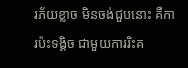រភ័យខ្លាច មិនចង់ជួបនោះ គឺការប៉ះទង្គិច ជាមួយការរិះគ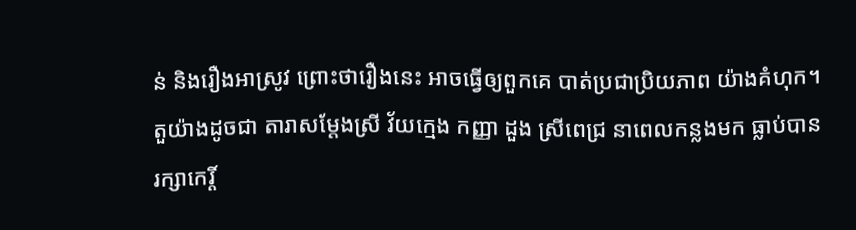ន់ និងរឿងអាស្រូវ ព្រោះថារឿងនេះ អាចធ្វើឲ្យពួកគេ បាត់ប្រជាប្រិយភាព យ៉ាងគំហុក។ តួយ៉ាងដូចជា តារាសម្តែងស្រី វ័យក្មេង កញ្ញា ដួង ស្រីពេជ្រ នាពេលកន្លងមក ធ្លាប់បានរក្សាកេរ្តិ៍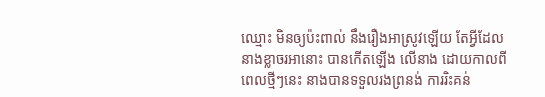ឈ្មោះ មិនឲ្យប៉ះពាល់ នឹងរឿងអាស្រូវឡើយ តែអ្វីដែលនាងខ្លាចរអានោះ បានកើតឡើង លើនាង ដោយកាលពី ពេលថ្មីៗនេះ នាងបានទទួលរងព្រនង់ ការរិះគន់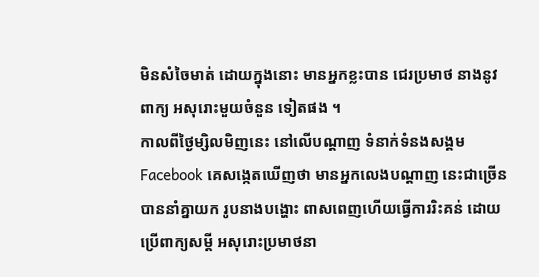មិនសំចៃមាត់ ដោយក្នុងនោះ មានអ្នកខ្លះបាន ជេរប្រមាថ នាងនូវពាក្យ អសុរោះមួយចំនួន ទៀតផង ។
កាលពីថ្ងៃម្សិលមិញនេះ នៅលើបណ្តាញ ទំនាក់ទំនងសង្គម Facebook គេសង្កេតឃើញថា មានអ្នកលេងបណ្តាញ នេះជាច្រើន បាននាំគ្នាយក រូបនាងបង្ហោះ ពាសពេញហើយធ្វើការរិះគន់ ដោយប្រើពាក្យសម្តី អសុរោះប្រមាថនា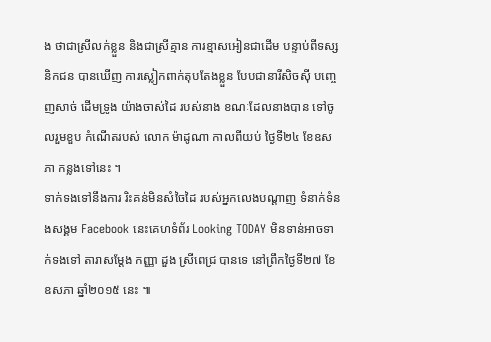ង ថាជាស្រីលក់ខ្លួន និងជាស្រីគ្មាន ការខ្មាសអៀនជាដើម បន្ទាប់ពីទស្សនិកជន បានឃើញ ការស្លៀកពាក់តុបតែងខ្លួន បែបជានារីសិចស៊ី បញ្ចេញសាច់ ដើមទ្រូង យ៉ាងចាស់ដៃ របស់នាង ខណៈដែលនាងបាន ទៅចូលរួមខួប កំណើតរបស់ លោក ម៉ាដូណា កាលពីយប់ ថ្ងៃទី២៤ ខែឧសភា កន្លងទៅនេះ ។
ទាក់ទងទៅនឹងការ រិះគន់មិនសំចៃដៃ របស់អ្នកលេងបណ្តាញ ទំនាក់ទំនងសង្គម Facebook នេះគេហទំព័រ Looking TODAY មិនទាន់អាចទាក់ទងទៅ តារាសម្តែង កញ្ញា ដួង ស្រីពេជ្រ បានទេ នៅព្រឹកថ្ងៃទី២៧ ខែឧសភា ឆ្នាំ២០១៥ នេះ ៕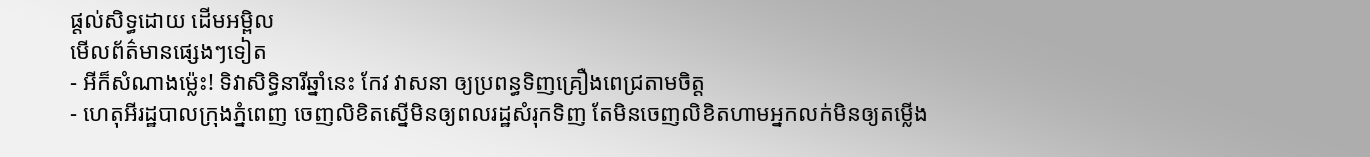ផ្តល់សិទ្ធដោយ ដើមអម្ពិល
មើលព័ត៌មានផ្សេងៗទៀត
- អីក៏សំណាងម្ល៉េះ! ទិវាសិទ្ធិនារីឆ្នាំនេះ កែវ វាសនា ឲ្យប្រពន្ធទិញគ្រឿងពេជ្រតាមចិត្ត
- ហេតុអីរដ្ឋបាលក្រុងភ្នំពេញ ចេញលិខិតស្នើមិនឲ្យពលរដ្ឋសំរុកទិញ តែមិនចេញលិខិតហាមអ្នកលក់មិនឲ្យតម្លើង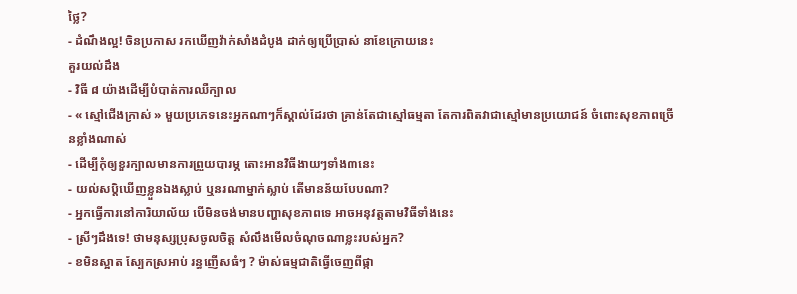ថ្លៃ?
- ដំណឹងល្អ! ចិនប្រកាស រកឃើញវ៉ាក់សាំងដំបូង ដាក់ឲ្យប្រើប្រាស់ នាខែក្រោយនេះ
គួរយល់ដឹង
- វិធី ៨ យ៉ាងដើម្បីបំបាត់ការឈឺក្បាល
- « ស្មៅជើងក្រាស់ » មួយប្រភេទនេះអ្នកណាៗក៏ស្គាល់ដែរថា គ្រាន់តែជាស្មៅធម្មតា តែការពិតវាជាស្មៅមានប្រយោជន៍ ចំពោះសុខភាពច្រើនខ្លាំងណាស់
- ដើម្បីកុំឲ្យខួរក្បាលមានការព្រួយបារម្ភ តោះអានវិធីងាយៗទាំង៣នេះ
- យល់សប្តិឃើញខ្លួនឯងស្លាប់ ឬនរណាម្នាក់ស្លាប់ តើមានន័យបែបណា?
- អ្នកធ្វើការនៅការិយាល័យ បើមិនចង់មានបញ្ហាសុខភាពទេ អាចអនុវត្តតាមវិធីទាំងនេះ
- ស្រីៗដឹងទេ! ថាមនុស្សប្រុសចូលចិត្ត សំលឹងមើលចំណុចណាខ្លះរបស់អ្នក?
- ខមិនស្អាត ស្បែកស្រអាប់ រន្ធញើសធំៗ ? ម៉ាស់ធម្មជាតិធ្វើចេញពីផ្កា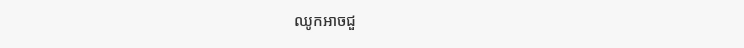ឈូកអាចជួ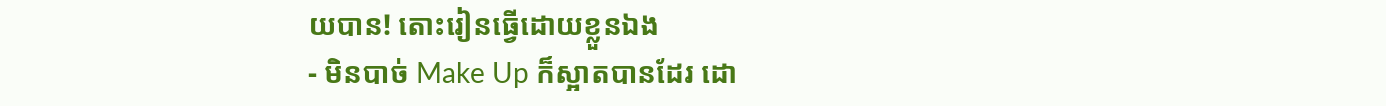យបាន! តោះរៀនធ្វើដោយខ្លួនឯង
- មិនបាច់ Make Up ក៏ស្អាតបានដែរ ដោ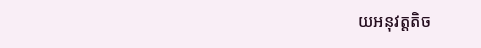យអនុវត្តតិច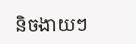និចងាយៗ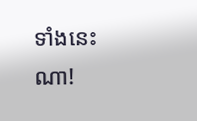ទាំងនេះណា!